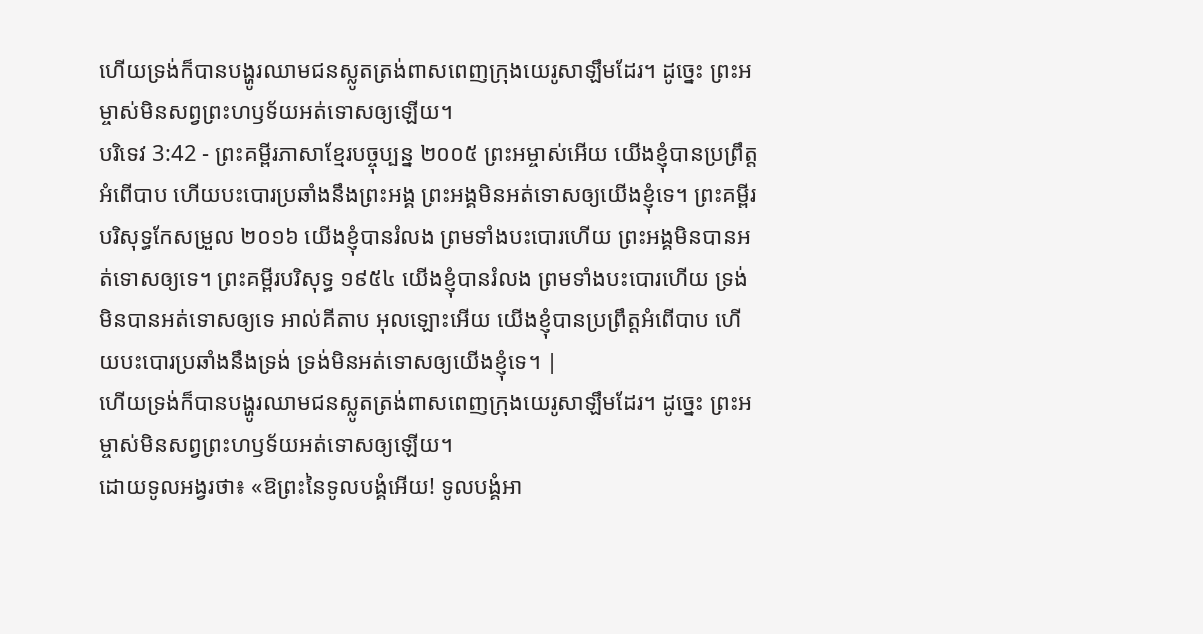ហើយទ្រង់ក៏បានបង្ហូរឈាមជនស្លូតត្រង់ពាសពេញក្រុងយេរូសាឡឹមដែរ។ ដូច្នេះ ព្រះអម្ចាស់មិនសព្វព្រះហឫទ័យអត់ទោសឲ្យឡើយ។
បរិទេវ 3:42 - ព្រះគម្ពីរភាសាខ្មែរបច្ចុប្បន្ន ២០០៥ ព្រះអម្ចាស់អើយ យើងខ្ញុំបានប្រព្រឹត្តអំពើបាប ហើយបះបោរប្រឆាំងនឹងព្រះអង្គ ព្រះអង្គមិនអត់ទោសឲ្យយើងខ្ញុំទេ។ ព្រះគម្ពីរបរិសុទ្ធកែសម្រួល ២០១៦ យើងខ្ញុំបានរំលង ព្រមទាំងបះបោរហើយ ព្រះអង្គមិនបានអត់ទោសឲ្យទេ។ ព្រះគម្ពីរបរិសុទ្ធ ១៩៥៤ យើងខ្ញុំបានរំលង ព្រមទាំងបះបោរហើយ ទ្រង់មិនបានអត់ទោសឲ្យទេ អាល់គីតាប អុលឡោះអើយ យើងខ្ញុំបានប្រព្រឹត្តអំពើបាប ហើយបះបោរប្រឆាំងនឹងទ្រង់ ទ្រង់មិនអត់ទោសឲ្យយើងខ្ញុំទេ។ |
ហើយទ្រង់ក៏បានបង្ហូរឈាមជនស្លូតត្រង់ពាសពេញក្រុងយេរូសាឡឹមដែរ។ ដូច្នេះ ព្រះអម្ចាស់មិនសព្វព្រះហឫទ័យអត់ទោសឲ្យឡើយ។
ដោយទូលអង្វរថា៖ «ឱព្រះនៃទូលបង្គំអើយ! ទូលបង្គំអា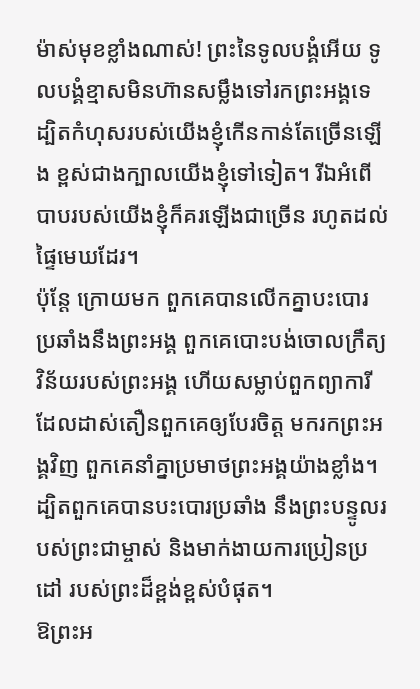ម៉ាស់មុខខ្លាំងណាស់! ព្រះនៃទូលបង្គំអើយ ទូលបង្គំខ្មាសមិនហ៊ានសម្លឹងទៅរកព្រះអង្គទេ ដ្បិតកំហុសរបស់យើងខ្ញុំកើនកាន់តែច្រើនឡើង ខ្ពស់ជាងក្បាលយើងខ្ញុំទៅទៀត។ រីឯអំពើបាបរបស់យើងខ្ញុំក៏គរឡើងជាច្រើន រហូតដល់ផ្ទៃមេឃដែរ។
ប៉ុន្តែ ក្រោយមក ពួកគេបានលើកគ្នាបះបោរ ប្រឆាំងនឹងព្រះអង្គ ពួកគេបោះបង់ចោលក្រឹត្យវិន័យរបស់ព្រះអង្គ ហើយសម្លាប់ពួកព្យាការី ដែលដាស់តឿនពួកគេឲ្យបែរចិត្ត មករកព្រះអង្គវិញ ពួកគេនាំគ្នាប្រមាថព្រះអង្គយ៉ាងខ្លាំង។
ដ្បិតពួកគេបានបះបោរប្រឆាំង នឹងព្រះបន្ទូលរបស់ព្រះជាម្ចាស់ និងមាក់ងាយការប្រៀនប្រដៅ របស់ព្រះដ៏ខ្ពង់ខ្ពស់បំផុត។
ឱព្រះអ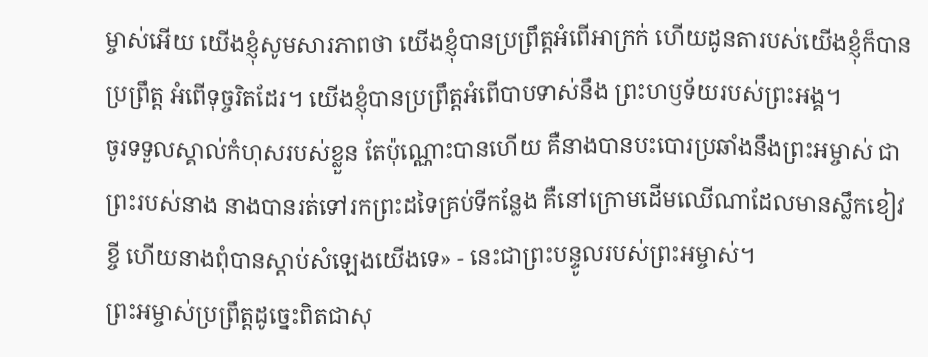ម្ចាស់អើយ យើងខ្ញុំសូមសារភាពថា យើងខ្ញុំបានប្រព្រឹត្តអំពើអាក្រក់ ហើយដូនតារបស់យើងខ្ញុំក៏បានប្រព្រឹត្ត អំពើទុច្ចរិតដែរ។ យើងខ្ញុំបានប្រព្រឹត្តអំពើបាបទាស់នឹង ព្រះហឫទ័យរបស់ព្រះអង្គ។
ចូរទទួលស្គាល់កំហុសរបស់ខ្លួន តែប៉ុណ្ណោះបានហើយ គឺនាងបានបះបោរប្រឆាំងនឹងព្រះអម្ចាស់ ជាព្រះរបស់នាង នាងបានរត់ទៅរកព្រះដទៃគ្រប់ទីកន្លែង គឺនៅក្រោមដើមឈើណាដែលមានស្លឹកខៀវខ្ចី ហើយនាងពុំបានស្ដាប់សំឡេងយើងទេ» - នេះជាព្រះបន្ទូលរបស់ព្រះអម្ចាស់។
ព្រះអម្ចាស់ប្រព្រឹត្តដូច្នេះពិតជាសុ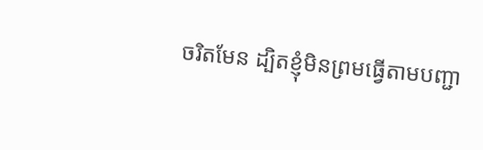ចរិតមែន ដ្បិតខ្ញុំមិនព្រមធ្វើតាមបញ្ជា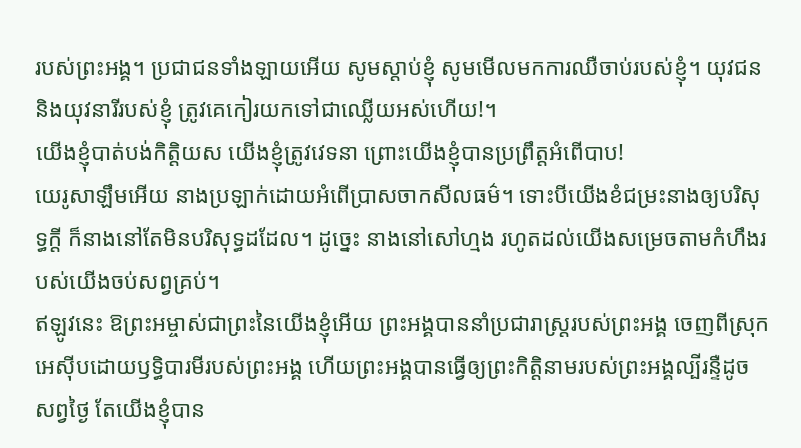របស់ព្រះអង្គ។ ប្រជាជនទាំងឡាយអើយ សូមស្ដាប់ខ្ញុំ សូមមើលមកការឈឺចាប់របស់ខ្ញុំ។ យុវជន និងយុវនារីរបស់ខ្ញុំ ត្រូវគេកៀរយកទៅជាឈ្លើយអស់ហើយ!។
យើងខ្ញុំបាត់បង់កិត្តិយស យើងខ្ញុំត្រូវវេទនា ព្រោះយើងខ្ញុំបានប្រព្រឹត្តអំពើបាប!
យេរូសាឡឹមអើយ នាងប្រឡាក់ដោយអំពើប្រាសចាកសីលធម៌។ ទោះបីយើងខំជម្រះនាងឲ្យបរិសុទ្ធក្ដី ក៏នាងនៅតែមិនបរិសុទ្ធដដែល។ ដូច្នេះ នាងនៅសៅហ្មង រហូតដល់យើងសម្រេចតាមកំហឹងរបស់យើងចប់សព្វគ្រប់។
ឥឡូវនេះ ឱព្រះអម្ចាស់ជាព្រះនៃយើងខ្ញុំអើយ ព្រះអង្គបាននាំប្រជារាស្ត្ររបស់ព្រះអង្គ ចេញពីស្រុកអេស៊ីបដោយឫទ្ធិបារមីរបស់ព្រះអង្គ ហើយព្រះអង្គបានធ្វើឲ្យព្រះកិត្តិនាមរបស់ព្រះអង្គល្បីរន្ទឺដូចសព្វថ្ងៃ តែយើងខ្ញុំបាន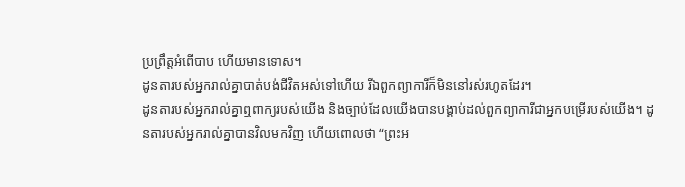ប្រព្រឹត្តអំពើបាប ហើយមានទោស។
ដូនតារបស់អ្នករាល់គ្នាបាត់បង់ជីវិតអស់ទៅហើយ រីឯពួកព្យាការីក៏មិននៅរស់រហូតដែរ។
ដូនតារបស់អ្នករាល់គ្នាឮពាក្យរបស់យើង និងច្បាប់ដែលយើងបានបង្គាប់ដល់ពួកព្យាការីជាអ្នកបម្រើរបស់យើង។ ដូនតារបស់អ្នករាល់គ្នាបានវិលមកវិញ ហើយពោលថា “ព្រះអ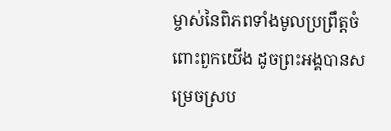ម្ចាស់នៃពិភពទាំងមូលប្រព្រឹត្តចំពោះពួកយើង ដូចព្រះអង្គបានសម្រេចស្រប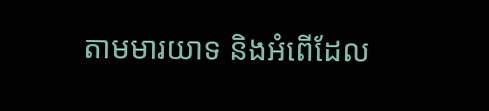តាមមារយាទ និងអំពើដែល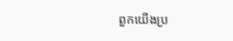ពួកយើងប្រ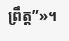ព្រឹត្ត”»។